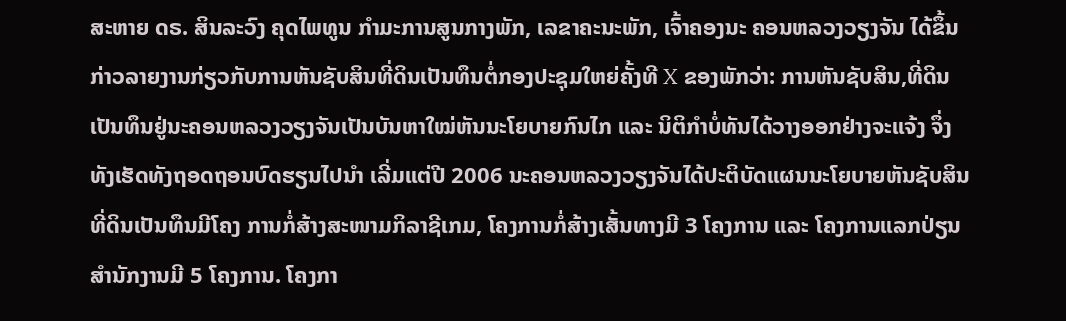ສະຫາຍ ດຣ. ສິນລະວົງ ຄຸດໄພທູນ ກຳມະການສູນກາງພັກ, ເລຂາຄະນະພັກ, ເຈົ້າຄອງນະ ຄອນຫລວງວຽງຈັນ ໄດ້ຂຶ້ນກ່າວລາຍງານກ່ຽວກັບການຫັນຊັບສິນທີ່ດິນເປັນທຶນຕໍ່ກອງປະຊຸມໃຫຍ່ຄັ້ງທີ X ຂອງພັກວ່າ: ການຫັນຊັບສິນ,ທີ່ດິນເປັນທຶນຢູ່ນະຄອນຫລວງວຽງຈັນເປັນບັນຫາໃໝ່ຫັນນະໂຍບາຍກົນໄກ ແລະ ນິຕິກຳບໍ່ທັນໄດ້ວາງອອກຢ່າງຈະແຈ້ງ ຈຶ່ງທັງເຮັດທັງຖອດຖອນບົດຮຽນໄປນຳ ເລີ່ມແຕ່ປີ 2006 ນະຄອນຫລວງວຽງຈັນໄດ້ປະຕິບັດແຜນນະໂຍບາຍຫັນຊັບສິນທີ່ດິນເປັນທຶນມີໂຄງ ການກໍ່ສ້າງສະໜາມກິລາຊີເກມ, ໂຄງການກໍ່ສ້າງເສັ້ນທາງມີ 3 ໂຄງການ ແລະ ໂຄງການແລກປ່ຽນສຳນັກງານມີ 5 ໂຄງການ. ໂຄງກາ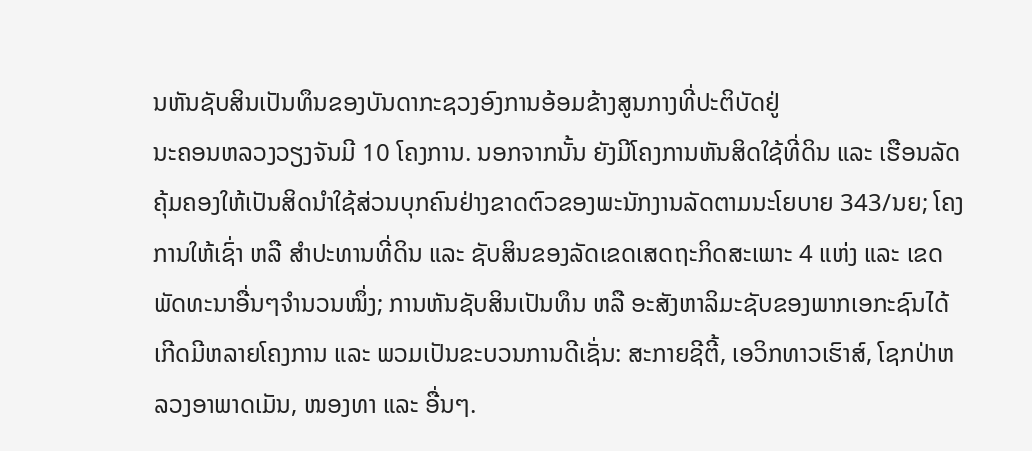ນຫັນຊັບສິນເປັນທຶນຂອງບັນດາກະຊວງອົງການອ້ອມຂ້າງສູນກາງທີ່ປະຕິບັດຢູ່
ນະຄອນຫລວງວຽງຈັນມີ 10 ໂຄງການ. ນອກຈາກນັ້ນ ຍັງມີໂຄງການຫັນສິດໃຊ້ທີ່ດິນ ແລະ ເຮືອນລັດຄຸ້ມຄອງໃຫ້ເປັນສິດນຳໃຊ້ສ່ວນບຸກຄົນຢ່າງຂາດຕົວຂອງພະນັກງານລັດຕາມນະໂຍບາຍ 343/ນຍ; ໂຄງການໃຫ້ເຊົ່າ ຫລື ສຳປະທານທີ່ດິນ ແລະ ຊັບສິນຂອງລັດເຂດເສດຖະກິດສະເພາະ 4 ແຫ່ງ ແລະ ເຂດພັດທະນາອື່ນໆຈຳນວນໜຶ່ງ; ການຫັນຊັບສິນເປັນທຶນ ຫລື ອະສັງຫາລິມະຊັບຂອງພາກເອກະຊົນໄດ້ເກີດມີຫລາຍໂຄງການ ແລະ ພວມເປັນຂະບວນການດີເຊັ່ນ: ສະກາຍຊີຕີ້, ເອວິກທາວເຮົາສ໌, ໂຊກປ່າຫລວງອາພາດເມັນ, ໜອງທາ ແລະ ອື່ນໆ.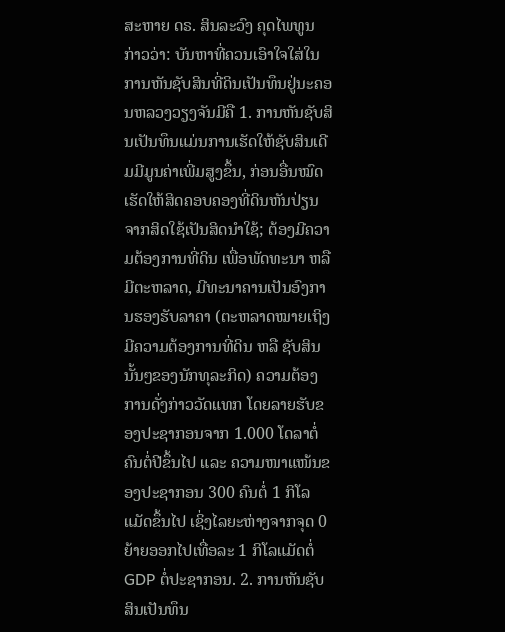ສະຫາຍ ດຣ. ສິນລະວົງ ຄຸດໄພທູນ ກ່າວວ່າ: ບັນຫາທີ່ຄວນເອົາໃຈໃສ່ໃນການຫັນຊັບສິນທີ່ດິນເປັນທຶນຢູ່ນະຄອນຫລວງວຽງຈັນມີຄື 1. ການຫັນຊັບສິນເປັນທຶນແມ່ນການເຮັດໃຫ້ຊັບສິນເດີມມີມູນຄ່າເພີ່ມສູງຂຶ້ນ, ກ່ອນອື່ນໝົດເຮັດໃຫ້ສິດຄອບຄອງທີ່ດິນຫັນປ່ຽນຈາກສິດໃຊ້ເປັນສິດນຳໃຊ້; ຕ້ອງມີຄວາມຕ້ອງການທີ່ດິນ ເພື່ອພັດທະນາ ຫລືມີຕະຫລາດ, ມີທະນາຄານເປັນອົງການຮອງຮັບລາຄາ (ຕະຫລາດໝາຍເຖິງມີຄວາມຕ້ອງການທີ່ດິນ ຫລື ຊັບສິນນັ້ນໆຂອງນັກທຸລະກິດ) ຄວາມຕ້ອງການດັ່ງກ່າວວັດແທກ ໂດຍລາຍຮັບຂອງປະຊາກອນຈາກ 1.000 ໂດລາຕໍ່ຄົນຕໍ່ປີຂຶ້ນໄປ ແລະ ຄວາມໜາແໜ້ນຂອງປະຊາກອນ 300 ຄົນຕໍ່ 1 ກິໂລແມັດຂຶ້ນໄປ ເຊິ່ງໄລຍະຫ່າງຈາກຈຸດ 0 ຍ້າຍອອກໄປເທື່ອລະ 1 ກິໂລແມັດຕໍ່ GDP ຕໍ່ປະຊາກອນ. 2. ການຫັນຊັບສິນເປັນທຶນ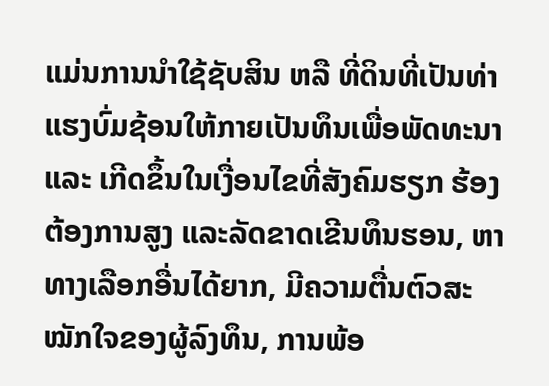ແມ່ນການນຳໃຊ້ຊັບສິນ ຫລື ທີ່ດິນທີ່ເປັນທ່າແຮງບົ່ມຊ້ອນໃຫ້ກາຍເປັນທຶນເພື່ອພັດທະນາ ແລະ ເກີດຂຶ້ນໃນເງື່ອນໄຂທີ່ສັງຄົມຮຽກ ຮ້ອງຕ້ອງການສູງ ແລະລັດຂາດເຂີນທຶນຮອນ, ຫາທາງເລືອກອື່ນໄດ້ຍາກ, ມີຄວາມຕື່ນຕົວສະໝັກໃຈຂອງຜູ້ລົງທຶນ, ການພ້ອ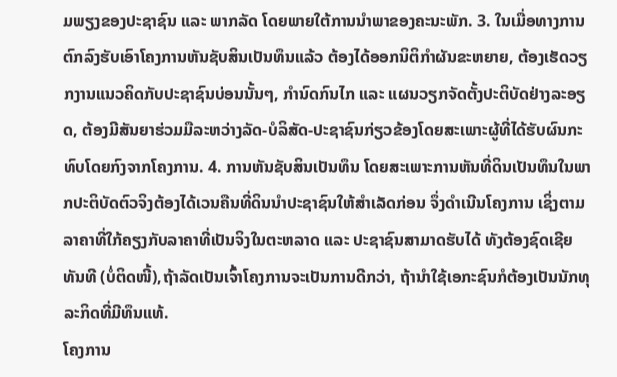ມພຽງຂອງປະຊາຊົນ ແລະ ພາກລັດ ໂດຍພາຍໃຕ້ການນຳພາຂອງຄະນະພັກ. 3. ໃນເມື່ອທາງການຕົກລົງຮັບເອົາໂຄງການຫັນຊັບສິນເປັນທຶນແລ້ວ ຕ້ອງໄດ້ອອກນິຕິກຳຜັນຂະຫຍາຍ, ຕ້ອງເຮັດວຽກງານແນວຄິດກັບປະຊາຊົນບ່ອນນັ້ນໆ, ກຳນົດກົນໄກ ແລະ ແຜນວຽກຈັດຕັ້ງປະຕິບັດຢ່າງລະອຽດ, ຕ້ອງມີສັນຍາຮ່ວມມືລະຫວ່າງລັດ-ບໍລິສັດ-ປະຊາຊົນກ່ຽວຂ້ອງໂດຍສະເພາະຜູ້ທີ່ໄດ້ຮັບຜົນກະທົບໂດຍກົງຈາກໂຄງການ. 4. ການຫັນຊັບສິນເປັນທຶນ ໂດຍສະເພາະການຫັນທີ່ດິນເປັນທຶນໃນພາກປະຕິບັດຕົວຈິງຕ້ອງໄດ້ເວນຄືນທີ່ດິນນຳປະຊາຊົນໃຫ້ສຳເລັດກ່ອນ ຈຶ່ງດຳເນີນໂຄງການ ເຊິ່ງຕາມລາຄາທີ່ໃກ້ຄຽງກັບລາຄາທີ່ເປັນຈິງໃນຕະຫລາດ ແລະ ປະຊາຊົນສາມາດຮັບໄດ້ ທັງຕ້ອງຊົດເຊີຍທັນທີ (ບໍ່ຕິດໜີ້),ຖ້າລັດເປັນເຈົ້າໂຄງການຈະເປັນການດີກວ່າ, ຖ້ານຳໃຊ້ເອກະຊົນກໍຕ້ອງເປັນນັກທຸລະກິດທີ່ມີທຶນແທ້.
ໂຄງການ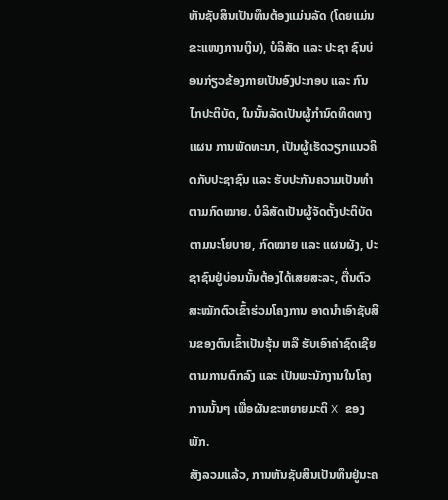ຫັນຊັບສິນເປັນທຶນຕ້ອງແມ່ນລັດ (ໂດຍແມ່ນຂະແໜງການເງິນ), ບໍລິສັດ ແລະ ປະຊາ ຊົນບ່ອນກ່ຽວຂ້ອງກາຍເປັນອົງປະກອບ ແລະ ກົນໄກປະຕິບັດ, ໃນນັ້ນລັດເປັນຜູ້ກຳນົດທິດທາງແຜນ ການພັດທະນາ, ເປັນຜູ້ເຮັດວຽກແນວຄິດກັບປະຊາຊົນ ແລະ ຮັບປະກັນຄວາມເປັນທຳຕາມກົດໝາຍ. ບໍລິສັດເປັນຜູ້ຈັດຕັ້ງປະຕິບັດຕາມນະໂຍບາຍ, ກົດໝາຍ ແລະ ແຜນຜັງ, ປະຊາຊົນຢູ່ບ່ອນນັ້ນຕ້ອງໄດ້ເສຍສະລະ, ຕື່ນຕົວສະໝັກຕົວເຂົ້າຮ່ວມໂຄງການ ອາດນຳເອົາຊັບສິນຂອງຕົນເຂົ້າເປັນຮຸ້ນ ຫລື ຮັບເອົາຄ່າຊົດເຊີຍຕາມການຕົກລົງ ແລະ ເປັນພະນັກງານໃນໂຄງການນັ້ນໆ ເພື່ອຜັນຂະຫຍາຍມະຕິ X ຂອງພັກ.
ສັງລວມແລ້ວ, ການຫັນຊັບສິນເປັນທຶນຢູ່ນະຄ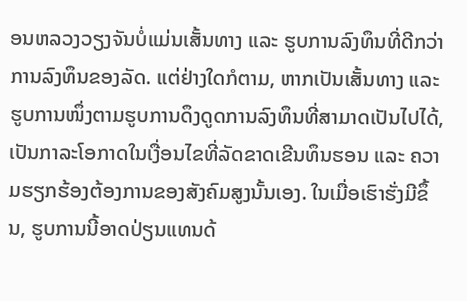ອນຫລວງວຽງຈັນບໍ່ແມ່ນເສັ້ນທາງ ແລະ ຮູບການລົງທຶນທີ່ດີກວ່າການລົງທຶນຂອງລັດ. ແຕ່ຢ່າງໃດກໍຕາມ, ຫາກເປັນເສັ້ນທາງ ແລະ ຮູບການໜຶ່ງຕາມຮູບການດຶງດູດການລົງທຶນທີ່ສາມາດເປັນໄປໄດ້, ເປັນກາລະໂອກາດໃນເງື່ອນໄຂທີ່ລັດຂາດເຂີນທຶນຮອນ ແລະ ຄວາມຮຽກຮ້ອງຕ້ອງການຂອງສັງຄົມສູງນັ້ນເອງ. ໃນເມື່ອເຮົາຮັ່ງມີຂຶ້ນ, ຮູບການນີ້ອາດປ່ຽນແທນດ້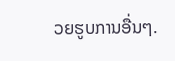ວຍຮູບການອື່ນໆ.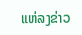ແຫ່ລງຂ່າວ